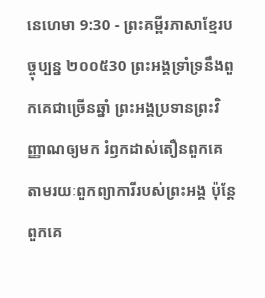នេហេមា 9:30 - ព្រះគម្ពីរភាសាខ្មែរបច្ចុប្បន្ន ២០០៥30 ព្រះអង្គទ្រាំទ្រនឹងពួកគេជាច្រើនឆ្នាំ ព្រះអង្គប្រទានព្រះវិញ្ញាណឲ្យមក រំឭកដាស់តឿនពួកគេ តាមរយៈពួកព្យាការីរបស់ព្រះអង្គ ប៉ុន្តែ ពួកគេ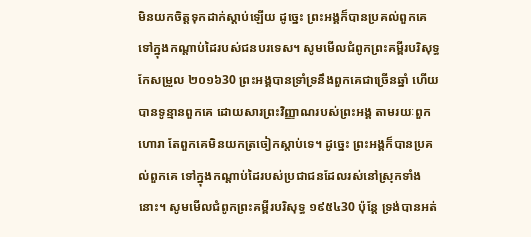មិនយកចិត្តទុកដាក់ស្ដាប់ឡើយ ដូច្នេះ ព្រះអង្គក៏បានប្រគល់ពួកគេ ទៅក្នុងកណ្ដាប់ដៃរបស់ជនបរទេស។ សូមមើលជំពូកព្រះគម្ពីរបរិសុទ្ធកែសម្រួល ២០១៦30 ព្រះអង្គបានទ្រាំទ្រនឹងពួកគេជាច្រើនឆ្នាំ ហើយបានទូន្មានពួកគេ ដោយសារព្រះវិញ្ញាណរបស់ព្រះអង្គ តាមរយៈពួកហោរា តែពួកគេមិនយកត្រចៀកស្តាប់ទេ។ ដូច្នេះ ព្រះអង្គក៏បានប្រគល់ពួកគេ ទៅក្នុងកណ្ដាប់ដៃរបស់ប្រជាជនដែលរស់នៅស្រុកទាំងនោះ។ សូមមើលជំពូកព្រះគម្ពីរបរិសុទ្ធ ១៩៥៤30 ប៉ុន្តែ ទ្រង់បានអត់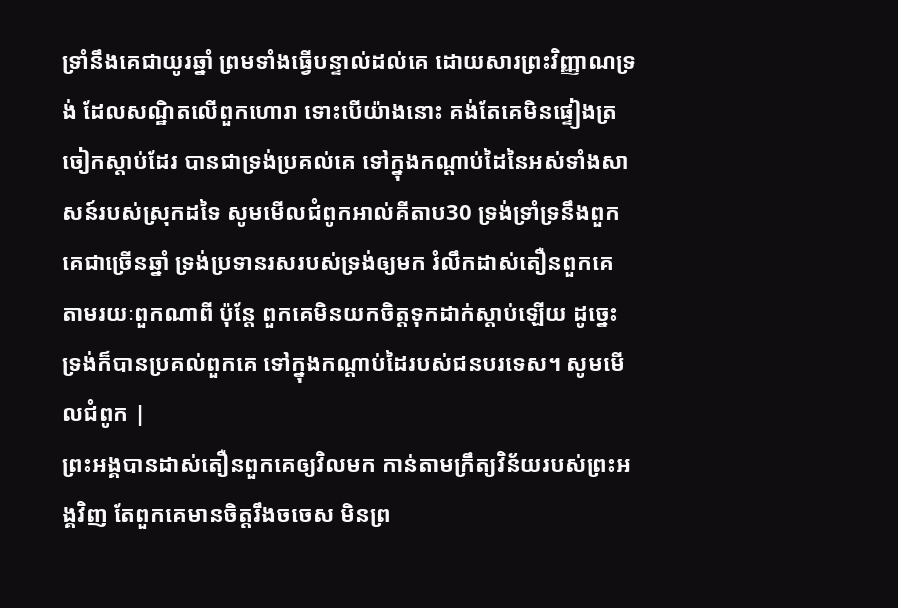ទ្រាំនឹងគេជាយូរឆ្នាំ ព្រមទាំងធ្វើបន្ទាល់ដល់គេ ដោយសារព្រះវិញ្ញាណទ្រង់ ដែលសណ្ឋិតលើពួកហោរា ទោះបើយ៉ាងនោះ គង់តែគេមិនផ្ទៀងត្រចៀកស្តាប់ដែរ បានជាទ្រង់ប្រគល់គេ ទៅក្នុងកណ្តាប់ដៃនៃអស់ទាំងសាសន៍របស់ស្រុកដទៃ សូមមើលជំពូកអាល់គីតាប30 ទ្រង់ទ្រាំទ្រនឹងពួកគេជាច្រើនឆ្នាំ ទ្រង់ប្រទានរសរបស់ទ្រង់ឲ្យមក រំលឹកដាស់តឿនពួកគេ តាមរយៈពួកណាពី ប៉ុន្តែ ពួកគេមិនយកចិត្តទុកដាក់ស្ដាប់ឡើយ ដូច្នេះ ទ្រង់ក៏បានប្រគល់ពួកគេ ទៅក្នុងកណ្ដាប់ដៃរបស់ជនបរទេស។ សូមមើលជំពូក |
ព្រះអង្គបានដាស់តឿនពួកគេឲ្យវិលមក កាន់តាមក្រឹត្យវិន័យរបស់ព្រះអង្គវិញ តែពួកគេមានចិត្តរឹងចចេស មិនព្រ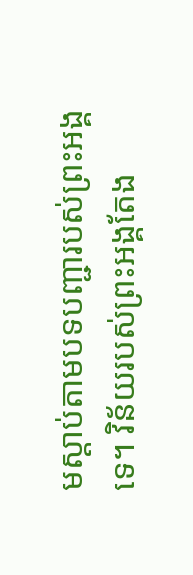មស្ដាប់តាមបទបញ្ជារបស់ព្រះអង្គទេ។ វិន័យរបស់ព្រះអង្គតែង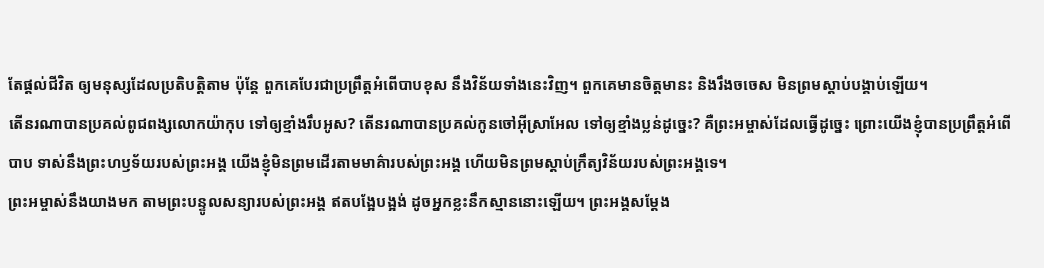តែផ្ដល់ជីវិត ឲ្យមនុស្សដែលប្រតិបត្តិតាម ប៉ុន្តែ ពួកគេបែរជាប្រព្រឹត្តអំពើបាបខុស នឹងវិន័យទាំងនេះវិញ។ ពួកគេមានចិត្តមានះ និងរឹងចចេស មិនព្រមស្ដាប់បង្គាប់ឡើយ។
តើនរណាបានប្រគល់ពូជពង្សលោកយ៉ាកុប ទៅឲ្យខ្មាំងរឹបអូស? តើនរណាបានប្រគល់កូនចៅអ៊ីស្រាអែល ទៅឲ្យខ្មាំងប្លន់ដូច្នេះ? គឺព្រះអម្ចាស់ដែលធ្វើដូច្នេះ ព្រោះយើងខ្ញុំបានប្រព្រឹត្តអំពើបាប ទាស់នឹងព្រះហឫទ័យរបស់ព្រះអង្គ យើងខ្ញុំមិនព្រមដើរតាមមាគ៌ារបស់ព្រះអង្គ ហើយមិនព្រមស្ដាប់ក្រឹត្យវិន័យរបស់ព្រះអង្គទេ។
ព្រះអម្ចាស់នឹងយាងមក តាមព្រះបន្ទូលសន្យារបស់ព្រះអង្គ ឥតបង្អែបង្អង់ ដូចអ្នកខ្លះនឹកស្មាននោះឡើយ។ ព្រះអង្គសម្តែង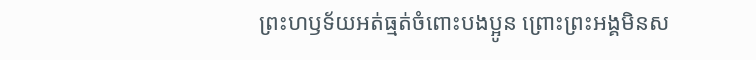ព្រះហឫទ័យអត់ធ្មត់ចំពោះបងប្អូន ព្រោះព្រះអង្គមិនស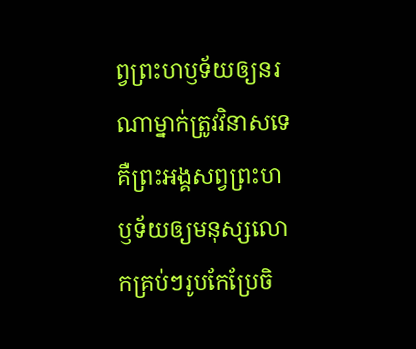ព្វព្រះហឫទ័យឲ្យនរណាម្នាក់ត្រូវវិនាសទេ គឺព្រះអង្គសព្វព្រះហឫទ័យឲ្យមនុស្សលោកគ្រប់ៗរូបកែប្រែចិ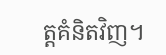ត្តគំនិតវិញ។